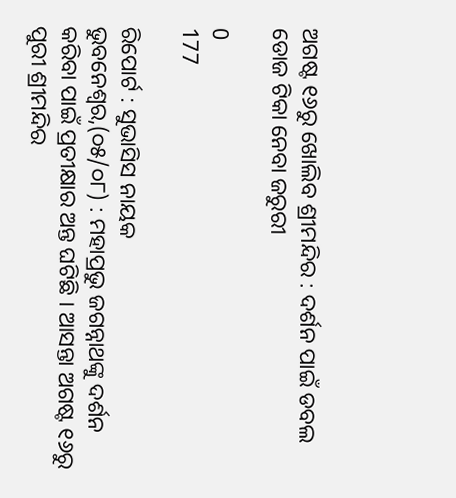ଅଗଷ୍ଟ ୧୬ରୁ ଖୋଲିବ ଶ୍ରୀମନ୍ଦିର : ଦର୍ଶନ ପାଇଁ ଡବଲ ଡୋଜ ଟିକା ନେବା ଜରୁରୀ

0
177

ରିପୋର୍ଟ : ସୁଭାସିସ ନାୟକ
ଭୁବନେଶ୍ୱର,(୦୫/୦୮) : ମହାପ୍ରଭୁ ଜଗନ୍ନାଥଙ୍କୁ ଦର୍ଶନ କରିବା ପାଇଁ ପ୍ରତୀକ୍ଷାର ଅନ୍ତ ଘଟିଛି । ଆସନ୍ତା ଅଗଷ୍ଟ ୧୬ରୁ ପୁରୀ ଶ୍ରୀମନ୍ଦିର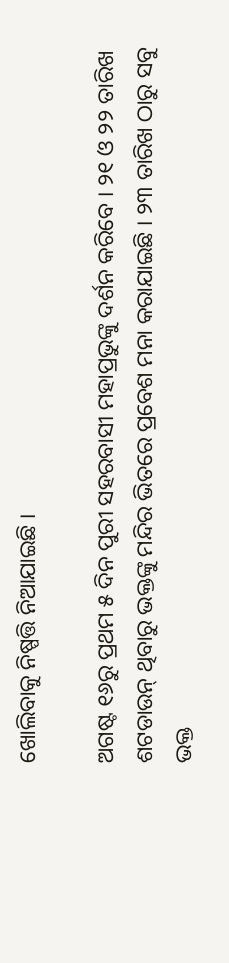ଖୋଲିବାକୁ ନିଷ୍ପତ୍ତି ନିଆଯାଇଛି ।

ଅଗଷ୍ଟ ୧୬ରୁ ପ୍ରଥମ ୫ ଦିନ ପୁରୀ ସହରବାସୀ ମହାପ୍ରଭୁଙ୍କୁ ଦର୍ଶନ କରିବେ । ୨୧ ଓ ୨୨ ତାରିଖ ଶଟଡାଉନ୍ ଥିବାରୁ ଭକ୍ତଙ୍କୁ ମନ୍ଦିର ଭିତରେ ପ୍ରବେଶ ମନା କରାଯାଇଛି । ୨୩ ତାରିଖ ଠାରୁ ସବୁ ଭକ୍ତ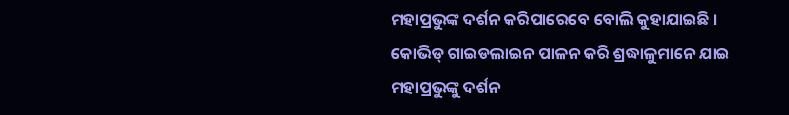ମହାପ୍ରଭୁଙ୍କ ଦର୍ଶନ କରିପାରେବେ ବୋଲି କୁହାଯାଇଛି । କୋଭିଡ୍ ଗାଇଡଲାଇନ ପାଳନ କରି ଶ୍ରଦ୍ଧାଳୁମାନେ ଯାଇ ମହାପ୍ରଭୁଙ୍କୁ ଦର୍ଶନ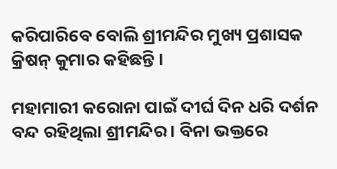କରିପାରିବେ ବୋଲି ଶ୍ରୀମନ୍ଦିର ମୁଖ୍ୟ ପ୍ରଶାସକ କ୍ରିଷନ୍ କୁମାର କହିଛନ୍ତି ।

ମହାମାରୀ କରୋନା ପାଇଁ ଦୀର୍ଘ ଦିନ ଧରି ଦର୍ଶନ ବନ୍ଦ ରହିଥିଲା ଶ୍ରୀମନ୍ଦିର । ବିନା ଭକ୍ତରେ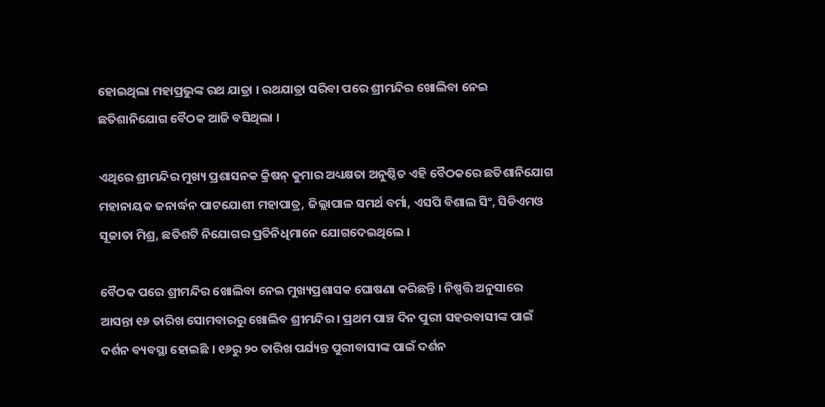ହୋଇଥିଲା ମହାପ୍ରଭୁଙ୍କ ରଥ ଯାତ୍ରା । ରଥଯାତ୍ରା ସରିବା ପରେ ଶ୍ରୀମନ୍ଦିର ଖୋଲିବା ନେଇ ଛତିଶାନିଯୋଗ ବୈଠକ ଆଜି ବସିଥିଲା ।

ଏଥିରେ ଶ୍ରୀମନ୍ଦିର ମୁଖ୍ୟ ପ୍ରଶାସନକ କ୍ରିଷନ୍ କୁମାର ଅଧ୍ୟକ୍ଷତା ଅନୁଷ୍ଠିତ ଏହି ବୈଠକରେ ଛତିଶାନିଯୋଗ ମହାନାୟକ ଜନାର୍ଦ୍ଧନ ପାଟଯୋଶୀ ମହାପାତ୍ର, ଜିଲ୍ଲାପାଳ ସମର୍ଥ ବର୍ମା, ଏସପି ବିଶାଲ ସିଂ, ସିଡିଏମଓ ସୂଜାତା ମିଶ୍ର, ଛତିଶଟି ନିଯୋଗର ପ୍ରତିନିଧିମାନେ ଯୋଗଦେଇଥିଲେ ।

ବୈଠକ ପରେ ଶ୍ରୀମନ୍ଦିର ଖୋଲିବା ନେଇ ମୁଖ୍ୟପ୍ରଶାସକ ଘୋଷଣା କରିଛନ୍ତି । ନିଷ୍ପତ୍ତି ଅନୁସାରେ ଆସନ୍ତା ୧୬ ତାରିଖ ସୋମବାରରୁ ଖୋଲିବ ଶ୍ରୀମନ୍ଦିର । ପ୍ରଥମ ପାଞ୍ଚ ଦିନ ପୁରୀ ସହରବାସୀଙ୍କ ପାଇଁ ଦର୍ଶନ ବ୍ୟବସ୍ଥା ହୋଇଛି । ୧୬ରୁ ୨୦ ତାରିଖ ପର୍ଯ୍ୟନ୍ତ ପୁରୀବାସୀଙ୍କ ପାଇଁ ଦର୍ଶନ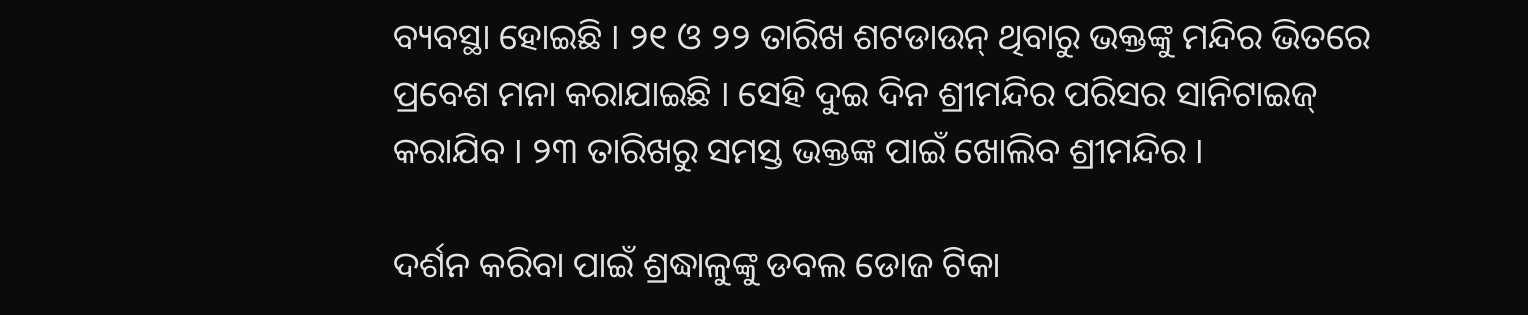ବ୍ୟବସ୍ଥା ହୋଇଛି । ୨୧ ଓ ୨୨ ତାରିଖ ଶଟଡାଉନ୍ ଥିବାରୁ ଭକ୍ତଙ୍କୁ ମନ୍ଦିର ଭିତରେ ପ୍ରବେଶ ମନା କରାଯାଇଛି । ସେହି ଦୁଇ ଦିନ ଶ୍ରୀମନ୍ଦିର ପରିସର ସାନିଟାଇଜ୍ କରାଯିବ । ୨୩ ତାରିଖରୁ ସମସ୍ତ ଭକ୍ତଙ୍କ ପାଇଁ ଖୋଲିବ ଶ୍ରୀମନ୍ଦିର ।

ଦର୍ଶନ କରିବା ପାଇଁ ଶ୍ରଦ୍ଧାଳୁଙ୍କୁ ଡବଲ ଡୋଜ ଟିକା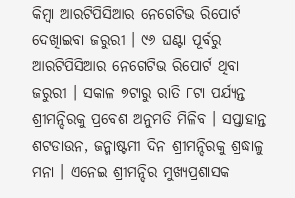କିମ୍ବା ଆରଟିପିସିଆର ନେଗେଟିଭ ରିପୋର୍ଟ ଦେଖିାଇବା ଜରୁରୀ । ୯୬ ଘଣ୍ଟା ପୂର୍ବରୁ ଆରଟିପିସିଆର ନେଗେଟିଭ ରିପୋର୍ଟ ଥିବା ଜରୁରୀ । ସକାଳ ୭ଟାରୁ ରାତି ୮ଟା ପର୍ଯ୍ୟନ୍ତ ଶ୍ରୀମନ୍ଦିରକୁ ପ୍ରବେଶ ଅନୁମତି ମିଳିବ । ସପ୍ତାହାନ୍ତ ଶଟଡାଉନ, ଜନ୍ମାଷ୍ଟମୀ ଦିନ ଶ୍ରୀମନ୍ଦିରକୁ ଶ୍ରଦ୍ଧାଳୁ ମନା । ଏନେଇ ଶ୍ରୀମନ୍ଦିର ମୁଖ୍ୟପ୍ରଶାସକ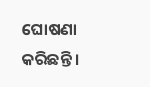ଘୋଷଣା କରିଛନ୍ତି ।